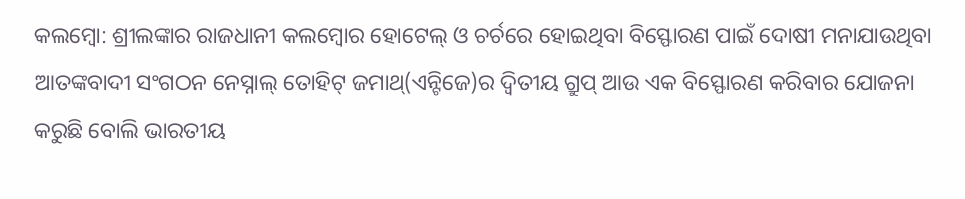କଲମ୍ବୋ: ଶ୍ରୀଲଙ୍କାର ରାଜଧାନୀ କଲମ୍ବୋର ହୋଟେଲ୍ ଓ ଚର୍ଚରେ ହୋଇଥିବା ବିସ୍ଫୋରଣ ପାଇଁ ଦୋଷୀ ମନାଯାଉଥିବା ଆତଙ୍କବାଦୀ ସଂଗଠନ ନେସ୍ନାଲ୍ ତୋହିଟ୍ ଜମାଥ୍(ଏନ୍ଟିଜେ)ର ଦ୍ୱିତୀୟ ଗ୍ରୁପ୍ ଆଉ ଏକ ବିସ୍ଫୋରଣ କରିବାର ଯୋଜନା କରୁଛି ବୋଲି ଭାରତୀୟ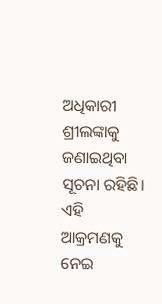ଅଧିକାରୀ ଶ୍ରୀଲଙ୍କାକୁ ଜଣାଇଥିବା ସୂଚନା ରହିଛି।
ଏହି ଆକ୍ରମଣକୁ ନେଇ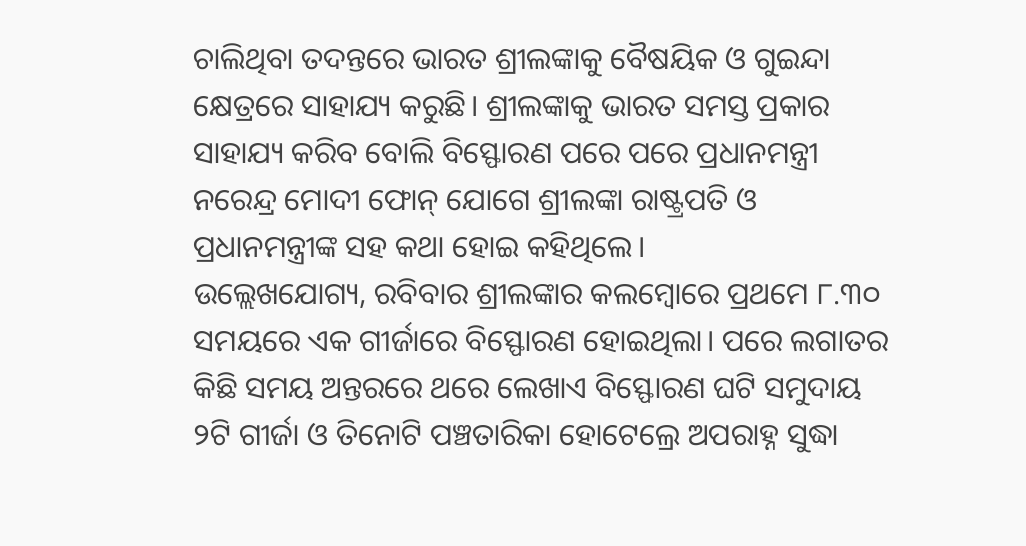ଚାଲିଥିବା ତଦନ୍ତରେ ଭାରତ ଶ୍ରୀଲଙ୍କାକୁ ବୈଷୟିକ ଓ ଗୁଇନ୍ଦା କ୍ଷେତ୍ରରେ ସାହାଯ୍ୟ କରୁଛି। ଶ୍ରୀଲଙ୍କାକୁ ଭାରତ ସମସ୍ତ ପ୍ରକାର ସାହାଯ୍ୟ କରିବ ବୋଲି ବିସ୍ଫୋରଣ ପରେ ପରେ ପ୍ରଧାନମନ୍ତ୍ରୀ ନରେନ୍ଦ୍ର ମୋଦୀ ଫୋନ୍ ଯୋଗେ ଶ୍ରୀଲଙ୍କା ରାଷ୍ଟ୍ରପତି ଓ ପ୍ରଧାନମନ୍ତ୍ରୀଙ୍କ ସହ କଥା ହୋଇ କହିଥିଲେ।
ଉଲ୍ଲେଖଯୋଗ୍ୟ, ରବିବାର ଶ୍ରୀଲଙ୍କାର କଲମ୍ବୋରେ ପ୍ରଥମେ ୮.୩୦ ସମୟରେ ଏକ ଗୀର୍ଜାରେ ବିସ୍ଫୋରଣ ହୋଇଥିଲା। ପରେ ଲଗାତର କିଛି ସମୟ ଅନ୍ତରରେ ଥରେ ଲେଖାଏ ବିସ୍ଫୋରଣ ଘଟି ସମୁଦାୟ ୨ଟି ଗୀର୍ଜା ଓ ତିନୋଟି ପଞ୍ଚତାରିକା ହୋଟେଲ୍ରେ ଅପରାହ୍ନ ସୁଦ୍ଧା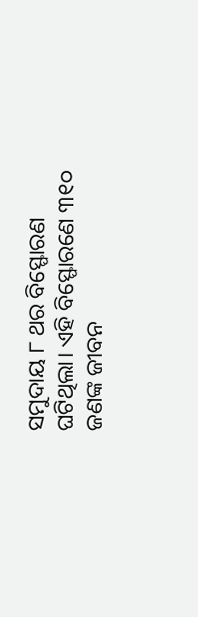ସମୁଦାୟ ୮ ଥର ବିସ୍ଫୋରଣ ଘଟିଥିଲା। ଏହି ବିସ୍ଫୋରଣେ ୩୧୦ ଜଣଙ୍କ ଜୀବନ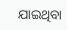ଯାଇଥିବା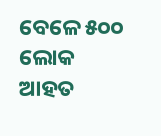ବେଳେ ୫୦୦ ଲୋକ ଆହତ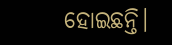ହୋଇଛନ୍ତି।